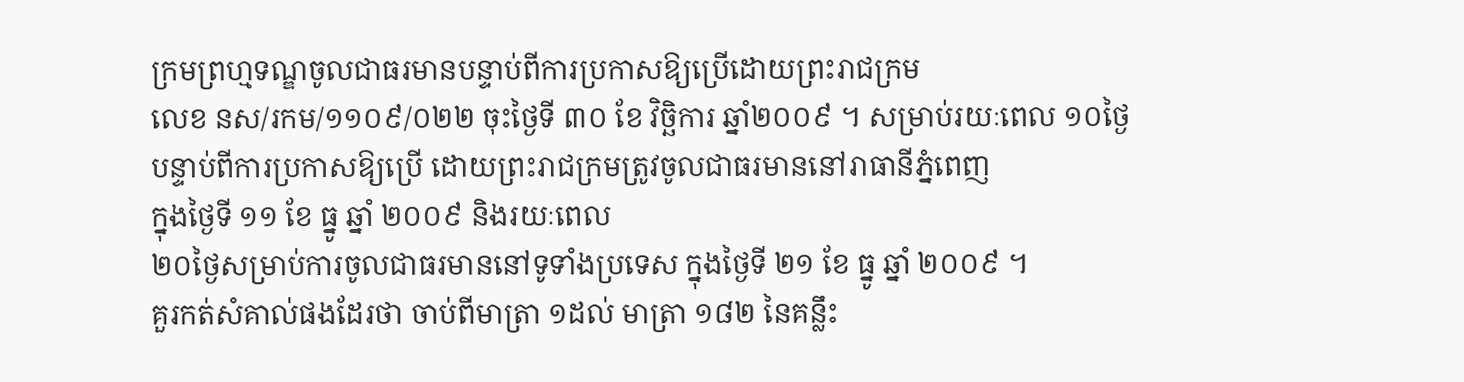ក្រមព្រហ្មទណ្ឌចូលជាធរមានបន្ទាប់ពីការប្រកាសឱ្យប្រើដោយព្រះរាជក្រម
លេខ នស/រកម/១១០៩/០២២ ចុះថ្ងៃទី ៣០ ខែ វិច្ឆិការ ឆ្នាំ២០០៩ ។ សម្រាប់រយៈពេល ១០ថ្ងៃ
បន្ទាប់ពីការប្រកាសឱ្យប្រើ ដោយព្រះរាជក្រមត្រូវចូលជាធរមាននៅរាធានីភ្នំពេញ
ក្នុងថ្ងៃទី ១១ ខែ ធ្នូ ឆ្នាំ ២០០៩ និងរយៈពេល
២០ថ្ងៃសម្រាប់ការចូលជាធរមាននៅទូទាំងប្រទេស ក្នុងថ្ងៃទី ២១ ខែ ធ្នូ ឆ្នាំ ២០០៩ ។
គួរកត់សំគាល់ផងដែរថា ចាប់ពីមាត្រា ១ដល់ មាត្រា ១៨២ នៃគន្លឹះ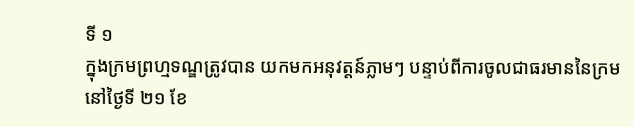ទី ១
ក្នុងក្រមព្រហ្មទណ្ឌត្រូវបាន យកមកអនុវត្តន៍ភ្លាមៗ បន្ទាប់ពីការចូលជាធរមាននៃក្រម
នៅថ្ងៃទី ២១ ខែ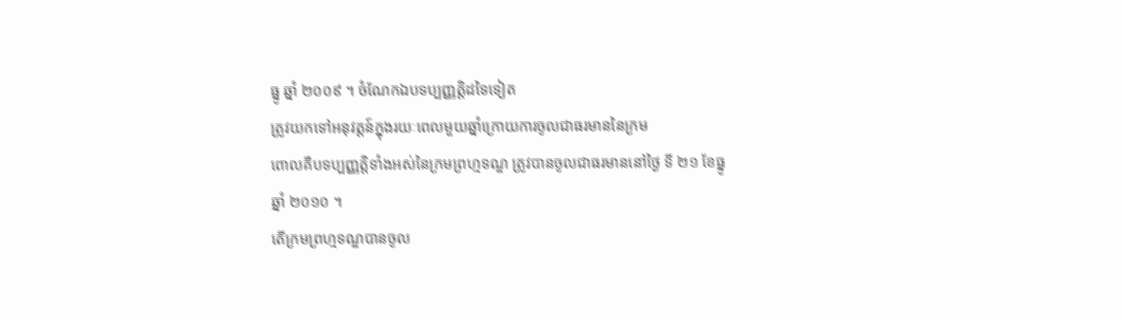ធ្នូ ឆ្នាំ ២០០៩ ។ ចំណែកឯបទប្បញ្ញត្តិដទៃទៀត
ត្រូវយកទៅអនុវត្តន៍ក្នុងរយៈពេលមួយឆ្នាំក្រោយការចូលជាធរមាននៃក្រម
ពោលគឺបទប្បញ្ញត្តិទាំងអស់នៃក្រមព្រហ្មទណ្ឌ ត្រូវបានចូលជាធរមាននៅថ្ងៃ ទី ២១ ខែធ្នូ
ឆ្នាំ ២០១០ ។
តើក្រមព្រហ្មទណ្ឌបានចូល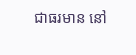ជាធរមាន នៅ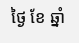ថ្ងៃ ខែ ឆ្នាំ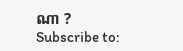ណា ?
Subscribe to: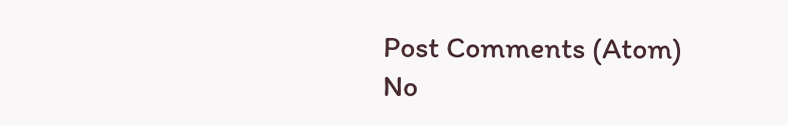Post Comments (Atom)
No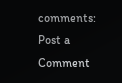comments:
Post a Comment